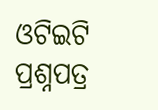ଓଟିଇଟି ପ୍ରଶ୍ନପତ୍ର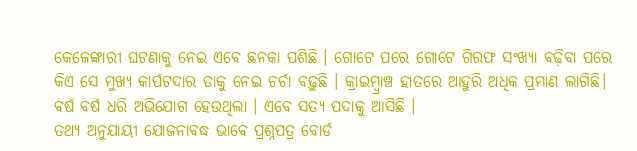କେଳେଙ୍କାରୀ ଘଟଣାକୁ ନେଇ ଏବେ ଛନକା ପଶିଛି । ଗୋଟେ ପରେ ଗୋଟେ ଗିରଫ ସଂଖ୍ୟା ବଢ଼ିବା ପରେ କିଏ ସେ ମୁଖ୍ୟ କାର୍ପଟଦାର ତାକୁ ନେଇ ଚର୍ଚା ବଢ଼ୁଛି । କ୍ରାଇମ୍ବ୍ରାଞ୍ଚ ହାତରେ ଆହୁରି ଅଧିକ ପ୍ରମାଣ ଲାଗିଛି। ବର୍ଷ ବର୍ଷ ଧରି ଅଭିଯୋଗ ହେଉଥିଲା । ଏବେ ସତ୍ୟ ପଦାକୁ ଆସିଛି ।
ତଥ୍ୟ ଅନୁଯାୟୀ ଯୋଜନାବଦ୍ଧ ଭାବେ ପ୍ରଶ୍ନପତ୍ର ବୋର୍ଡ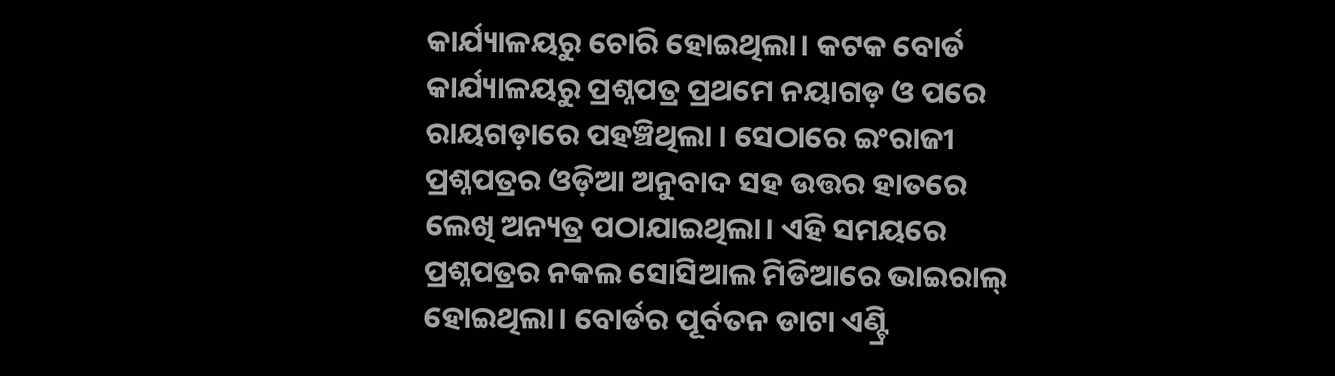କାର୍ଯ୍ୟାଳୟରୁ ଚୋରି ହୋଇଥିଲା। କଟକ ବୋର୍ଡ କାର୍ଯ୍ୟାଳୟରୁ ପ୍ରଶ୍ନପତ୍ର ପ୍ରଥମେ ନୟାଗଡ଼ ଓ ପରେ ରାୟଗଡ଼ାରେ ପହଞ୍ଚିଥିଲା । ସେଠାରେ ଇଂରାଜୀ ପ୍ରଶ୍ନପତ୍ରର ଓଡ଼ିଆ ଅନୁବାଦ ସହ ଉତ୍ତର ହାତରେ ଲେଖି ଅନ୍ୟତ୍ର ପଠାଯାଇଥିଲା। ଏହି ସମୟରେ ପ୍ରଶ୍ନପତ୍ରର ନକଲ ସୋସିଆଲ ମିଡିଆରେ ଭାଇରାଲ୍ ହୋଇଥିଲା। ବୋର୍ଡର ପୂର୍ବତନ ଡାଟା ଏଣ୍ଟ୍ରି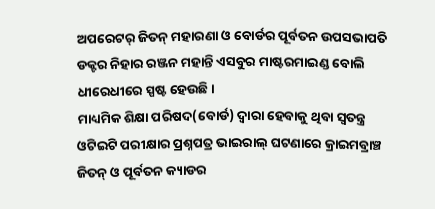ଅପରେଟର୍ ଜିତନ୍ ମହାରଣା ଓ ବୋର୍ଡର ପୂର୍ବତନ ଉପସଭାପତି ଡକ୍ଟର ନିହାର ରଞ୍ଜନ ମହାନ୍ତି ଏସବୁର ମାଷ୍ଟରମାଇଣ୍ଡ ବୋଲି ଧୀରେଧୀରେ ସ୍ପଷ୍ଟ ହେଉଛି।
ମାଧ୍ୟମିକ ଶିକ୍ଷା ପରିଷଦ(ବୋର୍ଡ) ଦ୍ୱାରା ହେବାକୁ ଥିବା ସ୍ୱତନ୍ତ୍ର ଓଟିଇଟି ପରୀକ୍ଷାର ପ୍ରଶ୍ନପତ୍ର ଭାଇରାଲ୍ ଘଟଣାରେ କ୍ରାଇମବ୍ରାଞ୍ଚ ଜିତନ୍ ଓ ପୂର୍ବତନ କ୍ୟାଡର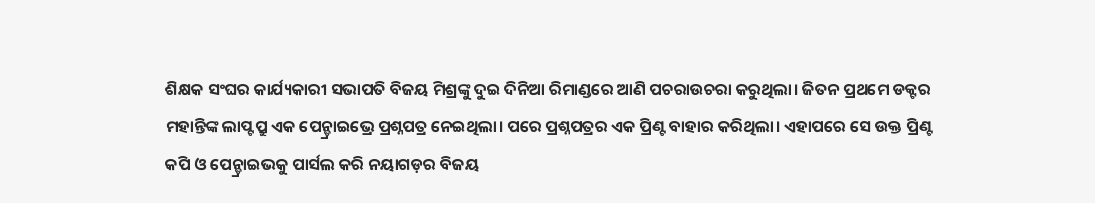ଶିକ୍ଷକ ସଂଘର କାର୍ଯ୍ୟକାରୀ ସଭାପତି ବିଜୟ ମିଶ୍ରଙ୍କୁ ଦୁଇ ଦିନିଆ ରିମାଣ୍ଡରେ ଆଣି ପଚରାଉଚରା କରୁଥିଲା। ଜିତନ ପ୍ରଥମେ ଡକ୍ଟର ମହାନ୍ତିଙ୍କ ଲାପ୍ଟପ୍ରୁ ଏକ ପେନ୍ଡ୍ରାଇଭ୍ରେ ପ୍ରଶ୍ନପତ୍ର ନେଇଥିଲା। ପରେ ପ୍ରଶ୍ନପତ୍ରର ଏକ ପ୍ରିଣ୍ଟ ବାହାର କରିଥିଲା। ଏହାପରେ ସେ ଉକ୍ତ ପ୍ରିଣ୍ଟ କପି ଓ ପେନ୍ଡ୍ରାଇଭକୁ ପାର୍ସଲ କରି ନୟାଗଡ଼ର ବିଜୟ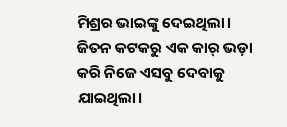ମିଶ୍ରର ଭାଇଙ୍କୁ ଦେଇଥିଲା। ଜିତନ କଟକରୁ ଏକ କାର୍ ଭଡ଼ା କରି ନିଜେ ଏସବୁ ଦେବାକୁ ଯାଇଥିଲା।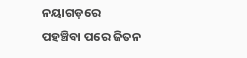ନୟାଗଡ଼ରେ ପହଞ୍ଚିବା ପରେ ଜିତନ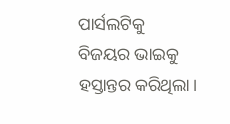ପାର୍ସଲଟିକୁ ବିଜୟର ଭାଇକୁ ହସ୍ତାନ୍ତର କରିଥିଲା।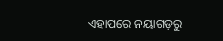ଏହାପରେ ନୟାଗଡ଼ରୁ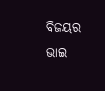ବିଜୟର ଭାଇ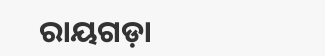ରାୟଗଡ଼ା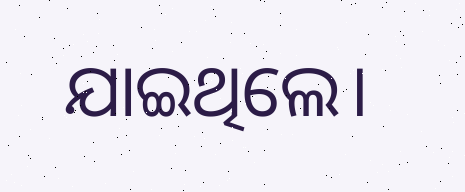ଯାଇଥିଲେ।